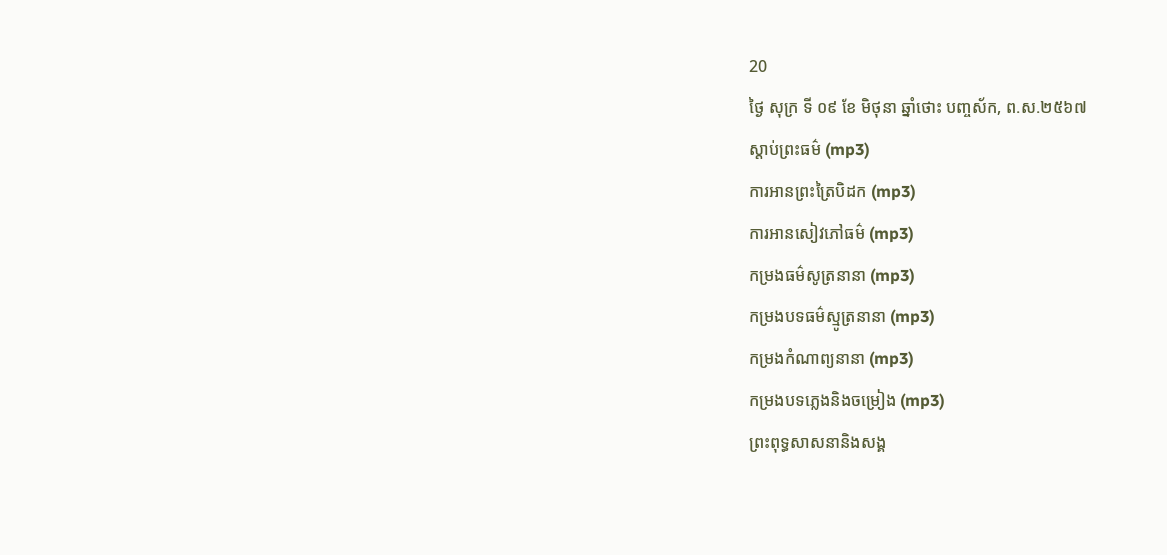20
ថ្ងៃ សុក្រ ទី ០៩ ខែ មិថុនា ឆ្នាំថោះ បញ្ចស័ក, ព.ស.២៥៦៧
ស្តាប់ព្រះធម៌ (mp3)
ការអានព្រះត្រៃបិដក (mp3)
ការអានសៀវភៅធម៌ (mp3)
កម្រងធម៌សូត្រនានា (mp3)
កម្រងបទធម៌ស្មូត្រនានា (mp3)
កម្រងកំណាព្យនានា (mp3)
កម្រងបទភ្លេងនិងចម្រៀង (mp3)
ព្រះពុទ្ធសាសនានិងសង្គ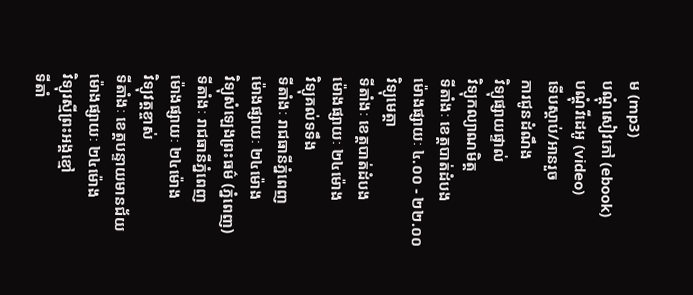ម (mp3)
បណ្តុំសៀវភៅ (ebook)
បណ្តុំវីដេអូ (video)
ទើបស្តាប់/អានរួច
ការជូនដំណឹង
វិទ្យុផ្សាយផ្ទាល់
វិទ្យុកល្យាណមិត្ត
ទីតាំងៈ ខេត្តបាត់ដំបង
ម៉ោងផ្សាយៈ ៤.០០ - ២២.០០
វិទ្យុមេត្តា
ទីតាំងៈ ខេត្តបាត់ដំបង
ម៉ោងផ្សាយៈ ២៤ម៉ោង
វិទ្យុគល់ទទឹង
ទីតាំងៈ រាជធានីភ្នំពេញ
ម៉ោងផ្សាយៈ ២៤ម៉ោង
វិទ្យុសំឡេងព្រះធម៌ (ភ្នំពេញ)
ទីតាំងៈ រាជធានីភ្នំពេញ
ម៉ោងផ្សាយៈ ២៤ម៉ោង
វិទ្យុវត្តខ្ចាស់
ទីតាំងៈ ខេត្តបន្ទាយមានជ័យ
ម៉ោងផ្សាយៈ ២៤ម៉ោង
វិទ្យុរស្មីព្រះអង្គខ្មៅ
ទីតាំ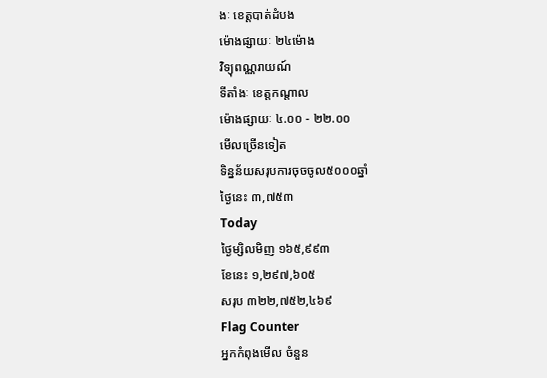ងៈ ខេត្តបាត់ដំបង
ម៉ោងផ្សាយៈ ២៤ម៉ោង
វិទ្យុពណ្ណរាយណ៍
ទីតាំងៈ ខេត្តកណ្តាល
ម៉ោងផ្សាយៈ ៤.០០ - ២២.០០
មើលច្រើនទៀត
ទិន្នន័យសរុបការចុចចូល៥០០០ឆ្នាំ
ថ្ងៃនេះ ៣,៧៥៣
Today
ថ្ងៃម្សិលមិញ ១៦៥,៩៩៣
ខែនេះ ១,២៩៧,៦០៥
សរុប ៣២២,៧៥២,៤៦៩
Flag Counter
អ្នកកំពុងមើល ចំនួន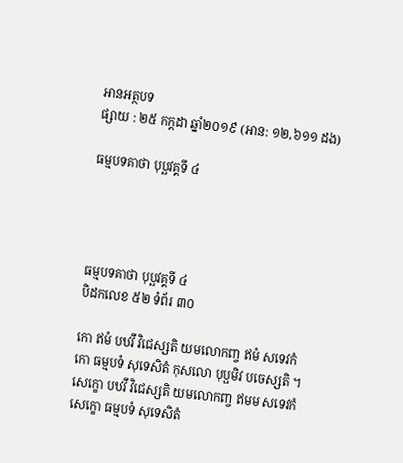អានអត្ថបទ
ផ្សាយ : ២៥ កក្តដា ឆ្នាំ២០១៩ (អាន: ១២,៦១១ ដង)

ធម្មបទគាថា បុប្ឆវគ្គទី ៤




ធម្មបទគាថា បុប្ឆវគ្គទី ៤
បិដកលេខ ៥២ ទំព័រ ៣០

កោ ឥមំ បឋវឹ វិជេស្សតិ យមលោកញ្ច ឥមំ សទេវកំ
កោ ធម្មបទំ សុទេសិតំ កុសលោ បុប្ផមិវ បចេស្សតិ ។
សេក្ខោ បឋវឹ វិជេស្សតិ យមលោកញ្ច ឥមម សទេវកំ
សេក្ខោ ធម្មបទំ សុទេសិតំ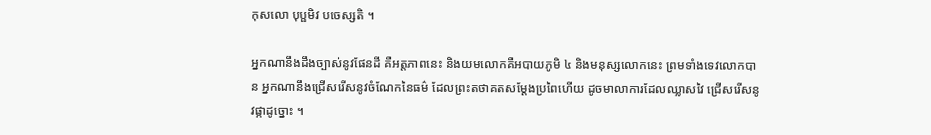កុសលោ បុប្ផមិវ បចេស្សតិ ។

អ្នកណានឹងដឹងច្បាស់នូវផែនដី គឺអត្តភាពនេះ និងយមលោកគឺអបាយភូមិ ៤ និងមនុស្សលោកនេះ ព្រមទាំងទេវលោកបាន អ្នកណានឹងជ្រើសរើសនូវចំណែកនៃធម៌ ដែលព្រះតថាគតសម្តែងប្រពៃហើយ ដូចមាលាការដែលឈ្លាសវៃ ជ្រើសរើសនូវផ្កាដូច្នោះ ។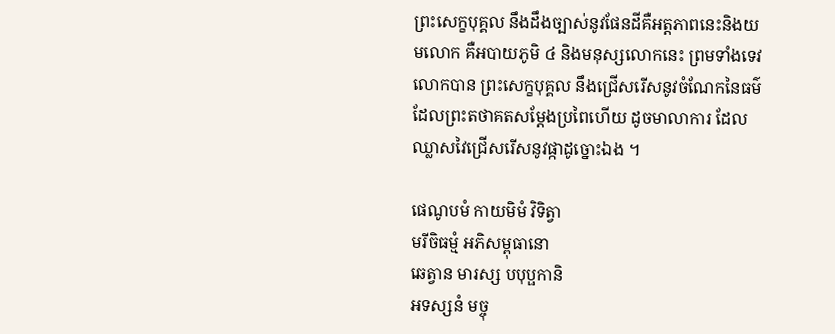ព្រះសេក្ខបុគ្គល នឹងដឹងច្បាស់នូវផែនដីគឺអត្តភាពនេះនិងយមលោក គឺអបាយភូមិ ៤ និងមនុស្សលោកនេះ ព្រមទាំងទេវលោកបាន ព្រះសេក្ខបុគ្គល នឹងជ្រើសរើសនូវចំណែកនៃធម៌ដែលព្រះតថាគតសម្តែងប្រពៃហើយ ដូចមាលាការ ដែលឈ្លាសវៃជ្រើសរើសនូវផ្កាដូច្នោះឯង ។

ផេណូបមំ កាយមិមំ វិទិត្វា
មរីចិធម្មំ អភិសម្ពុធានោ
ឆេត្វាន មារស្ស បបុប្ផកានិ
អទស្សនំ មច្ចុ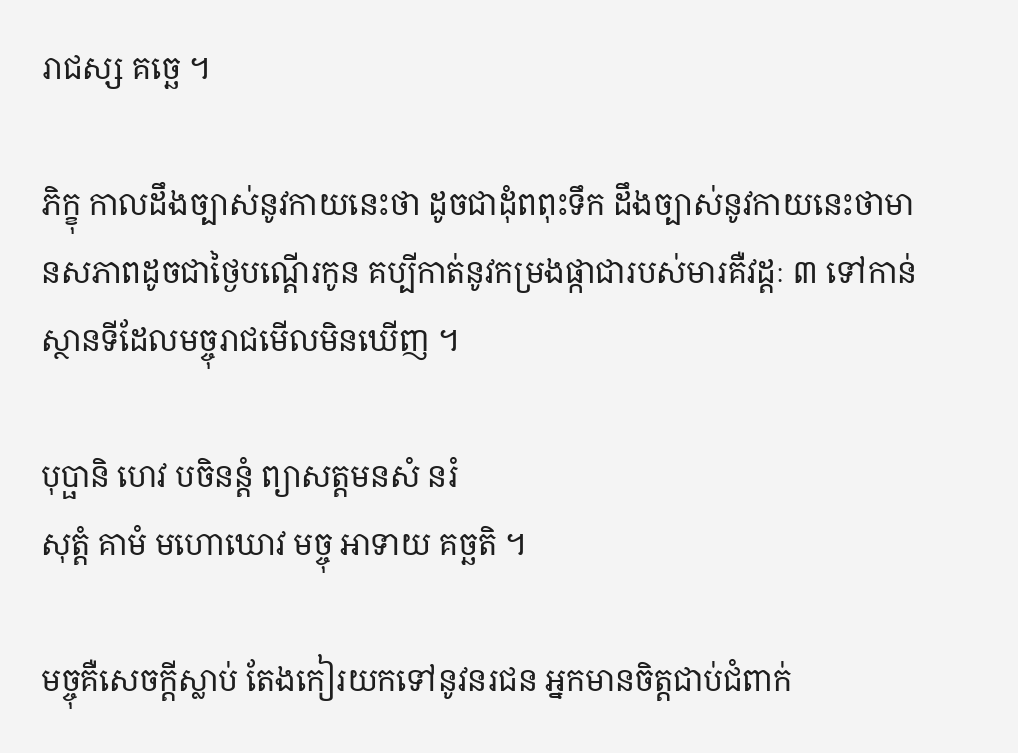រាជស្ស គច្ឆេ ។

ភិក្ខុ កាលដឹងច្បាស់នូវកាយនេះថា ដូចជាដុំពពុះទឹក ដឹងច្បាស់នូវកាយនេះថាមានសភាពដូចជាថ្ងៃបណ្តើរកូន គប្បីកាត់នូវកម្រងផ្កាជារបស់មារគឺវដ្តៈ ៣ ទៅកាន់ស្ថានទីដែលមច្ចុរាជមើលមិនឃើញ ។

បុប្ផានិ ហេវ បចិនន្តំ ព្យាសត្តមនសំ នរំ
សុត្តំ គាមំ មហោឃោវ មច្ចុ អាទាយ គច្ឆតិ ។

មច្ចុគឺសេចក្តីស្លាប់ តែងកៀរយកទៅនូវនរជន អ្នកមានចិត្តជាប់ជំពាក់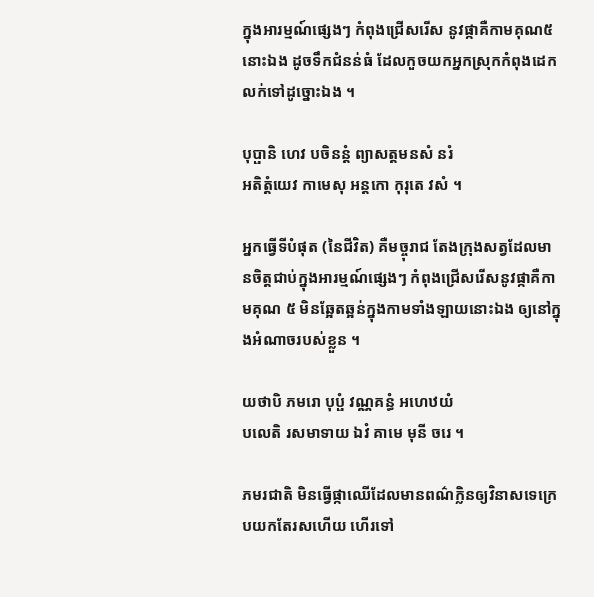ក្នុងអារម្មណ៍ផ្សេងៗ កំពុងជ្រើសរើស នូវផ្កាគឺកាមគុណ៥ នោះឯង ដូចទឹកជំនន់ធំ ដែលកួចយកអ្នកស្រុកកំពុងដេកលក់ទៅដូច្នោះឯង ។

បុប្ផានិ ហេវ បចិនន្តំ ព្យាសត្តមនសំ នរំ
អតិត្តំយេវ កាមេសុ អន្តកោ កុរុតេ វសំ ។

អ្នកធ្វើទីបំផុត (នៃជីវិត) គឺមច្ចុរាជ តែងក្រុងសត្វដែលមានចិត្តជាប់ក្នុងអារម្មណ៍ផ្សេងៗ កំពុងជ្រើសរើសនូវផ្កាគឺកាមគុណ ៥ មិនឆ្អែតឆ្អន់ក្នុងកាមទាំងឡាយនោះឯង ឲ្យនៅក្នុងអំណាចរបស់ខ្លួន ។

យថាបិ ភមរោ បុប្ផំ វណ្ណគន្ធំ អហេឋយំ
បលេតិ រសមាទាយ ឯវំ គាមេ មុនី ចរេ ។

ភមរជាតិ មិនធ្វើផ្កាឈើដែលមានពណ៌ក្លិនឲ្យវិនាសទេក្រេបយកតែរសហើយ ហើរទៅ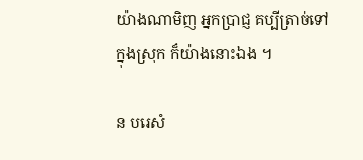យ៉ាងណាមិញ អ្នកប្រាជ្ញ គប្បីត្រាច់ទៅក្នុងស្រុក ក៏យ៉ាងនោះឯង ។

ន បរេសំ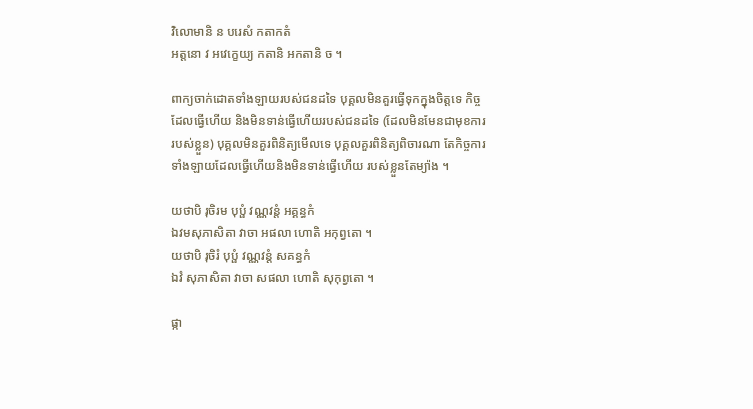វិលោមានិ ន បរេសំ កតាកតំ
អត្តនោ វ អវេក្ខេយ្យ កតានិ អកតានិ ច ។

ពាក្យចាក់ដោតទាំងឡាយរបស់ជនដទៃ បុគ្គលមិនគួរធ្វើទុកក្នុងចិត្តទេ កិច្ចដែលធ្វើហើយ និងមិនទាន់ធ្វើហើយរបស់ជនដទៃ (ដែលមិនមែនជាមុខការរបស់ខ្លួន) បុគ្គលមិនគួរពិនិត្យមើលទេ បុគ្គលគួរពិនិត្យពិចារណា តែកិច្ចការទាំងឡាយដែលធ្វើហើយនិងមិនទាន់ធ្វើហើយ របស់ខ្លួនតែម្យ៉ាង ។

យថាបិ រុចិរម បុប្ផំ វណ្ណវន្តំ អគ្គន្ធកំ
ឯវមសុភាសិតា វាចា អផលា ហោតិ អកុព្វតោ ។
យថាបិ រុចិរំ បុប្ផំ វណ្ណវន្តំ សគន្ធកំ
ឯវំ សុភាសិតា វាចា សផលា ហោតិ សុកុព្វតោ ។

ផ្កា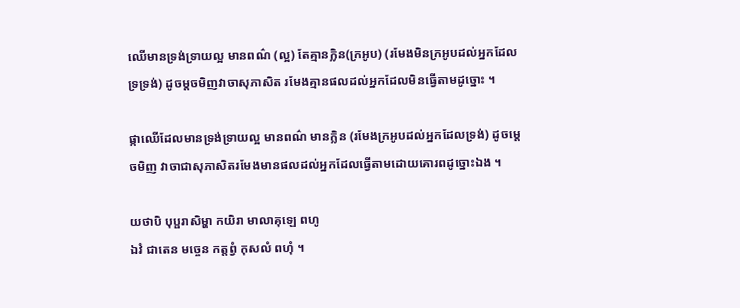ឈើមានទ្រង់ទ្រាយល្អ មានពណ៌ (ល្អ) តែគ្មានក្លិន(ក្រអូប) (រមែងមិនក្រអូបដល់អ្នកដែលទ្រទ្រង់) ដូចម្តចមិញវាចាសុភាសិត រមែងគ្មានផលដល់អ្នកដែលមិនធ្វើតាមដូច្នោះ ។

ផ្កាឈើដែលមានទ្រង់ទ្រាយល្អ មានពណ៌ មានក្លិន (រមែងក្រអូបដល់អ្នកដែលទ្រង់) ដូចម្តេចមិញ វាចាជាសុភាសិតរមែងមានផលដល់អ្នកដែលធ្វើតាមដោយគោរពដូច្នោះឯង ។

យថាបិ បុប្ផរាសិម្ហា កយិរា មាលាគុឡេ ពហូ
ឯវំ ជាតេន មច្ចេន កត្តព្វំ កុសលំ ពហុំ ។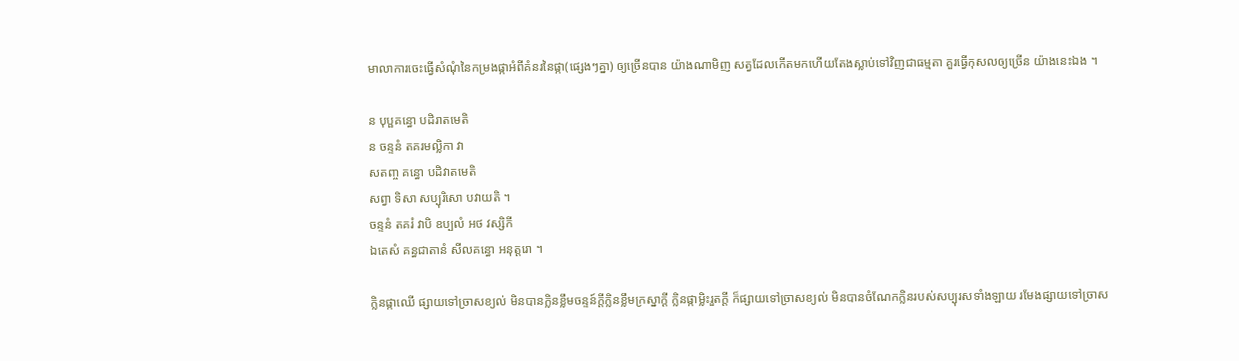មាលាការចេះធ្វើសំណុំនៃកម្រងផ្កាអំពីគំនរនៃផ្កា(ផ្សេងៗគ្នា) ឲ្យច្រើនបាន យ៉ាងណាមិញ សត្វដែលកើតមកហើយតែងស្លាប់ទៅវិញជាធម្មតា គួរធ្វើកុសលឲ្យច្រើន យ៉ាងនេះឯង ។

ន បុប្ផគន្ធោ បដិរាតមេតិ
ន ចន្ទនំ តគរមល្លិកា វា
សតញ្ច គន្ធោ បដិវាតមេតិ
សព្វា ទិសា សប្បុរិសោ បវាយតិ ។
ចន្ទនំ តគរំ វាបិ ឧប្បលំ អថ វស្សិកី
ឯតេសំ គន្ធជាតានំ សីលគន្ធោ អនុត្តរោ ។

ក្លិនផ្កាឈើ ផ្សាយទៅច្រាសខ្យល់ មិនបានក្លិនខ្លឹមចន្ទន៍ក្តីក្លិនខ្លឹមក្រស្នាក្តី ក្លិនផ្កាម្លិះរួតក្តី ក៏ផ្សាយទៅច្រាសខ្យល់ មិនបានចំណែកក្លិនរបស់សប្បុរសទាំងឡាយ រមែងផ្សាយទៅច្រាស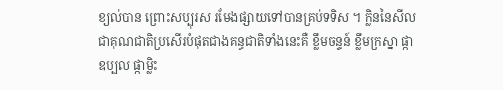ខ្យល់បាន ព្រោះសប្បុរស រមែងផ្សាយទៅបានគ្រប់ទទិស ។ ក្លិននៃសីលជាគុណជាតិប្រសើរបំផុតជាងគន្ធជាតិទាំងនេះគឺ ខ្លឹមចន្ទន៍ ខ្លឹមក្រស្នា ផ្កាឧប្បល ផ្កាម្លិះ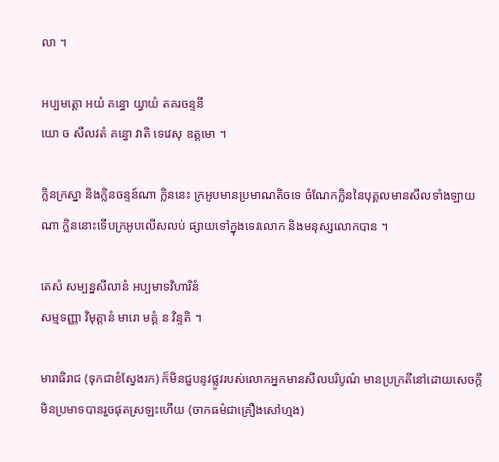លា ។

អប្បមត្តោ អយំ គន្ធោ យ្វាយំ តគរចន្ទនី
យោ ច សីលវតំ គន្ធោ វាតិ ទេវេសុ ឧត្តមោ ។

ក្លិនក្រស្នា និងក្លិនចន្ទន៍ណា ក្លិននេះ ក្រអូបមានប្រមាណតិចទេ ចំណែកក្លិននៃបុគ្គលមានសីលទាំងឡាយណា ក្លិននោះទើបក្រអូបលើសលប់ ផ្សាយទៅក្នុងទេវលោក និងមនុស្សលោកបាន ។

តេសំ សម្បន្នសីលានំ អប្បមាទវិហារិនំ
សម្មទញ្ញា វិមុត្តានំ មារោ មគ្គំ ន វិន្ទតិ ។

មារាធិរាជ (ទុកជាខំស្វែងរក) ក៏មិនជួបនូវផ្លូវរបស់លោកអ្នកមានសីលបរិបូណ៌ មានប្រក្រតីនៅដោយសេចក្តីមិនប្រមាទបានរួចផុតស្រឡះហើយ (ចាកធម៌ជាគ្រឿងសៅហ្មង)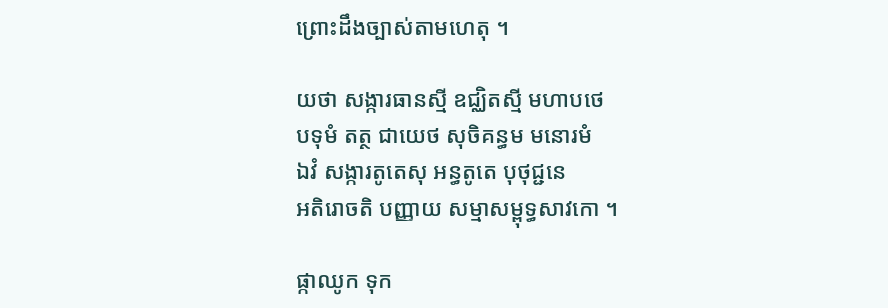ព្រោះដឹងច្បាស់តាមហេតុ ។

យថា សង្ការធានស្មី ឧជ្ឈិតស្មី មហាបថេ
បទុមំ តត្ថ ជាយេថ សុចិគន្ធម មនោរមំ
ឯវំ សង្ការតូតេសុ អន្ធតូតេ បុថុជ្ជនេ
អតិរោចតិ បញ្ញាយ សម្មាសម្ពុទ្ធសាវកោ ។

ផ្កាឈូក ទុក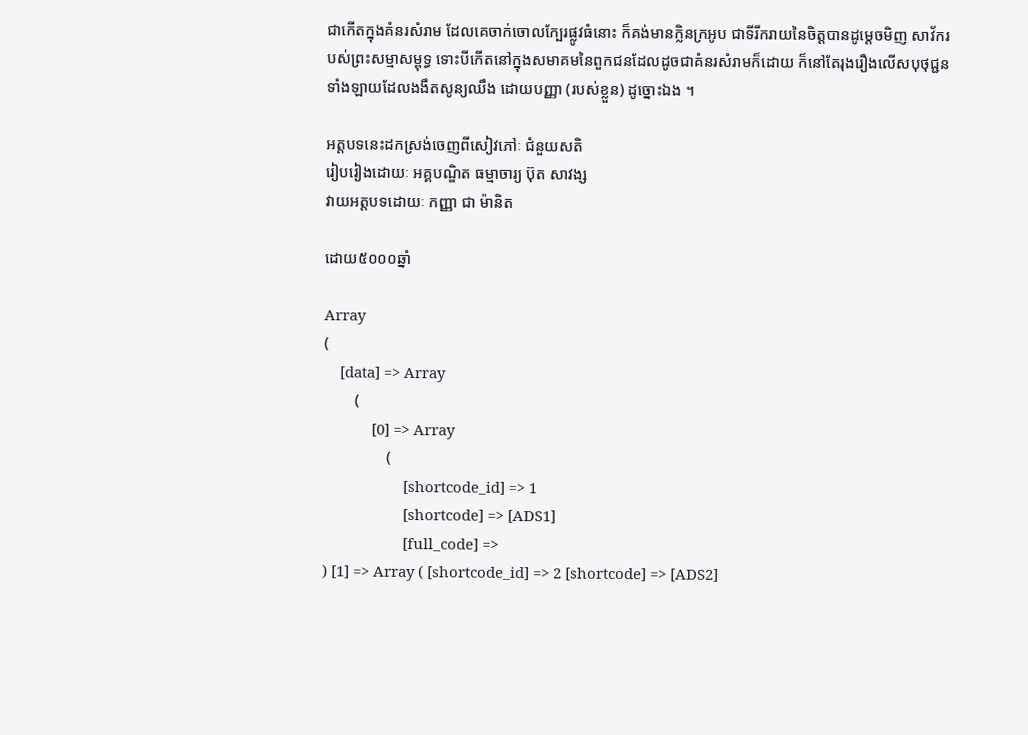ជាកើតក្នុងគំនរសំរាម ដែលគេចាក់ចោលក្បែរផ្លូវធំនោះ ក៏គង់មានក្លិនក្រអូប ជាទីរីករាយនៃចិត្តបានដូម្តេចមិញ សាវ័ករបស់ព្រះសម្មាសម្ពុទ្ធ ទោះបីកើតនៅក្នុងសមាគមនៃពួកជនដែលដូចជាគំនរសំរាមក៏ដោយ ក៏នៅតែរុងរឿងលើសបុថុជ្ជនទាំងឡាយដែលងងឹតសូន្យឈឹង ដោយបញ្ញា (របស់ខ្លួន) ដូច្នោះឯង ។

អត្តបទនេះដកស្រង់ចេញពីសៀវភៅៈ ជំនួយសតិ
រៀបរៀងដោយៈ អគ្គបណ្ឌិត ធម្មាចារ្យ ប៊ុត សាវង្ស
វាយអត្តបទដោយៈ កញ្ញា ជា ម៉ានិត

ដោយ៥០០០ឆ្នាំ

Array
(
    [data] => Array
        (
            [0] => Array
                (
                    [shortcode_id] => 1
                    [shortcode] => [ADS1]
                    [full_code] =>
) [1] => Array ( [shortcode_id] => 2 [shortcode] => [ADS2]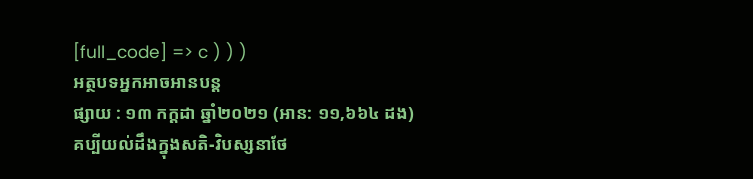[full_code] => c ) ) )
អត្ថបទអ្នកអាចអានបន្ត
ផ្សាយ : ១៣ កក្តដា ឆ្នាំ២០២១ (អាន: ១១,៦៦៤ ដង)
គប្បីយល់ដឹងក្នុងសតិ-វិបស្សនាថែ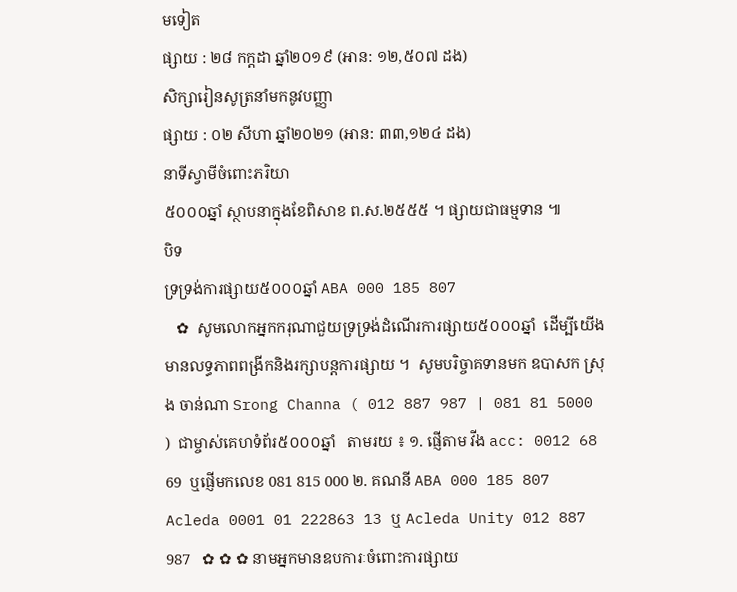មទៀត
ផ្សាយ : ២៨ កក្តដា ឆ្នាំ២០១៩ (អាន: ១២,៥០៧ ដង)
សិក្សារៀនសូត្រនាំមកនូវបញ្ញា
ផ្សាយ : ០២ សីហា ឆ្នាំ២០២១ (អាន: ៣៣,១២៤ ដង)
នាទីស្វាមីចំពោះភរិយា
៥០០០ឆ្នាំ ស្ថាបនាក្នុងខែពិសាខ ព.ស.២៥៥៥ ។ ផ្សាយជាធម្មទាន ៕
បិទ
ទ្រទ្រង់ការផ្សាយ៥០០០ឆ្នាំ ABA 000 185 807
   ✿  សូមលោកអ្នកករុណាជួយទ្រទ្រង់ដំណើរការផ្សាយ៥០០០ឆ្នាំ  ដើម្បីយើងមានលទ្ធភាពពង្រីកនិងរក្សាបន្តការផ្សាយ ។  សូមបរិច្ចាគទានមក ឧបាសក ស្រុង ចាន់ណា Srong Channa ( 012 887 987 | 081 81 5000 )  ជាម្ចាស់គេហទំព័រ៥០០០ឆ្នាំ   តាមរយ ៖ ១. ផ្ញើតាម វីង acc: 0012 68 69  ឬផ្ញើមកលេខ 081 815 000 ២. គណនី ABA 000 185 807 Acleda 0001 01 222863 13 ឬ Acleda Unity 012 887 987   ✿ ✿ ✿ នាមអ្នកមានឧបការៈចំពោះការផ្សាយ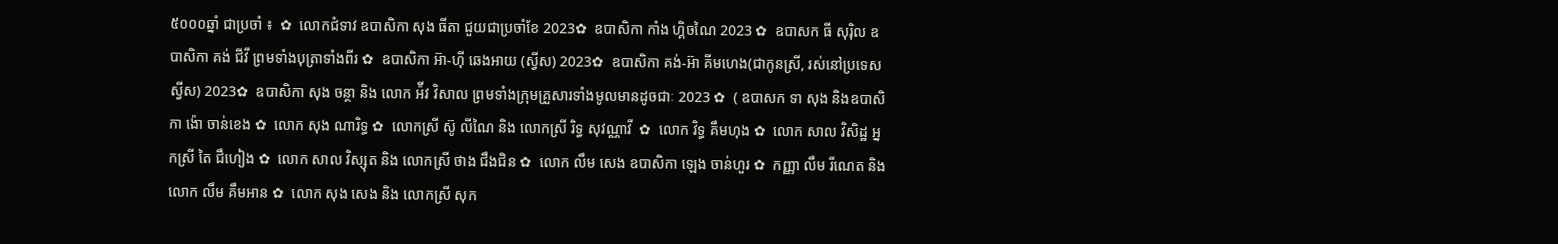៥០០០ឆ្នាំ ជាប្រចាំ ៖  ✿  លោកជំទាវ ឧបាសិកា សុង ធីតា ជួយជាប្រចាំខែ 2023✿  ឧបាសិកា កាំង ហ្គិចណៃ 2023 ✿  ឧបាសក ធី សុរ៉ិល ឧបាសិកា គង់ ជីវី ព្រមទាំងបុត្រាទាំងពីរ ✿  ឧបាសិកា អ៊ា-ហុី ឆេងអាយ (ស្វីស) 2023✿  ឧបាសិកា គង់-អ៊ា គីមហេង(ជាកូនស្រី, រស់នៅប្រទេសស្វីស) 2023✿  ឧបាសិកា សុង ចន្ថា និង លោក អ៉ីវ វិសាល ព្រមទាំងក្រុមគ្រួសារទាំងមូលមានដូចជាៈ 2023 ✿  ( ឧបាសក ទា សុង និងឧបាសិកា ង៉ោ ចាន់ខេង ✿  លោក សុង ណារិទ្ធ ✿  លោកស្រី ស៊ូ លីណៃ និង លោកស្រី រិទ្ធ សុវណ្ណាវី  ✿  លោក វិទ្ធ គឹមហុង ✿  លោក សាល វិសិដ្ឋ អ្នកស្រី តៃ ជឹហៀង ✿  លោក សាល វិស្សុត និង លោកស្រី ថាង ជឹងជិន ✿  លោក លឹម សេង ឧបាសិកា ឡេង ចាន់ហួរ ✿  កញ្ញា លឹម រីណេត និង លោក លឹម គឹមអាន ✿  លោក សុង សេង និង លោកស្រី សុក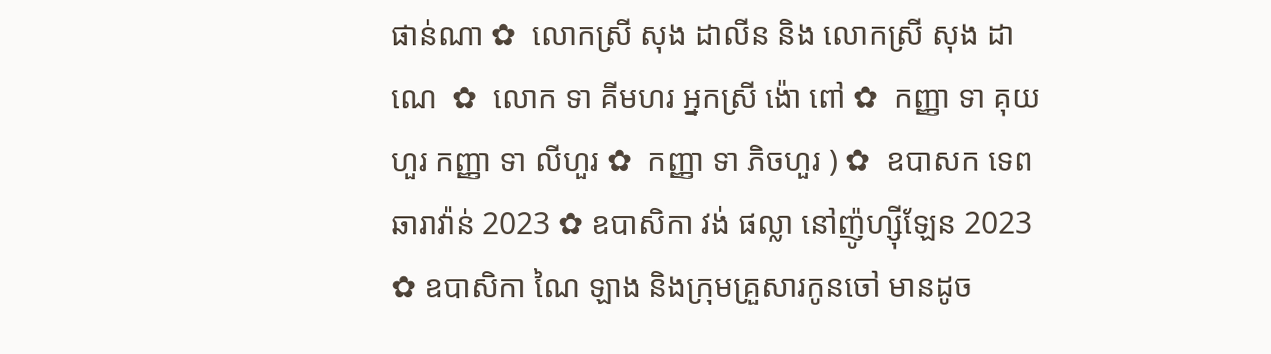ផាន់ណា ✿  លោកស្រី សុង ដាលីន និង លោកស្រី សុង ដាណេ  ✿  លោក ទា គីមហរ អ្នកស្រី ង៉ោ ពៅ ✿  កញ្ញា ទា គុយហួរ កញ្ញា ទា លីហួរ ✿  កញ្ញា ទា ភិចហួរ ) ✿  ឧបាសក ទេព ឆារាវ៉ាន់ 2023 ✿ ឧបាសិកា វង់ ផល្លា នៅញ៉ូហ្ស៊ីឡែន 2023  ✿ ឧបាសិកា ណៃ ឡាង និងក្រុមគ្រួសារកូនចៅ មានដូច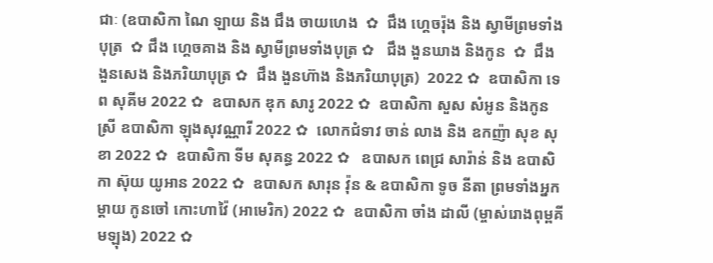ជាៈ (ឧបាសិកា ណៃ ឡាយ និង ជឹង ចាយហេង  ✿  ជឹង ហ្គេចរ៉ុង និង ស្វាមីព្រមទាំងបុត្រ  ✿ ជឹង ហ្គេចគាង និង ស្វាមីព្រមទាំងបុត្រ ✿   ជឹង ងួនឃាង និងកូន  ✿  ជឹង ងួនសេង និងភរិយាបុត្រ ✿  ជឹង ងួនហ៊ាង និងភរិយាបុត្រ)  2022 ✿  ឧបាសិកា ទេព សុគីម 2022 ✿  ឧបាសក ឌុក សារូ 2022 ✿  ឧបាសិកា សួស សំអូន និងកូនស្រី ឧបាសិកា ឡុងសុវណ្ណារី 2022 ✿  លោកជំទាវ ចាន់ លាង និង ឧកញ៉ា សុខ សុខា 2022 ✿  ឧបាសិកា ទីម សុគន្ធ 2022 ✿   ឧបាសក ពេជ្រ សារ៉ាន់ និង ឧបាសិកា ស៊ុយ យូអាន 2022 ✿  ឧបាសក សារុន វ៉ុន & ឧបាសិកា ទូច នីតា ព្រមទាំងអ្នកម្តាយ កូនចៅ កោះហាវ៉ៃ (អាមេរិក) 2022 ✿  ឧបាសិកា ចាំង ដាលី (ម្ចាស់រោងពុម្ពគីមឡុង) 2022 ✿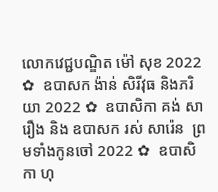លោកវេជ្ជបណ្ឌិត ម៉ៅ សុខ 2022 ✿  ឧបាសក ង៉ាន់ សិរីវុធ និងភរិយា 2022 ✿  ឧបាសិកា គង់ សារឿង និង ឧបាសក រស់ សារ៉េន  ព្រមទាំងកូនចៅ 2022 ✿  ឧបាសិកា ហុ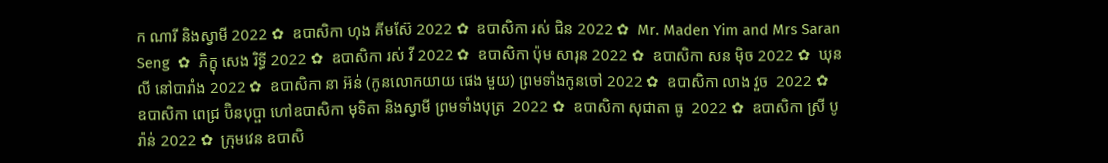ក ណារី និងស្វាមី 2022 ✿  ឧបាសិកា ហុង គីមស៊ែ 2022 ✿  ឧបាសិកា រស់ ជិន 2022 ✿  Mr. Maden Yim and Mrs Saran Seng  ✿  ភិក្ខុ សេង រិទ្ធី 2022 ✿  ឧបាសិកា រស់ វី 2022 ✿  ឧបាសិកា ប៉ុម សារុន 2022 ✿  ឧបាសិកា សន ម៉ិច 2022 ✿  ឃុន លី នៅបារាំង 2022 ✿  ឧបាសិកា នា អ៊ន់ (កូនលោកយាយ ផេង មួយ) ព្រមទាំងកូនចៅ 2022 ✿  ឧបាសិកា លាង វួច  2022 ✿  ឧបាសិកា ពេជ្រ ប៊ិនបុប្ផា ហៅឧបាសិកា មុទិតា និងស្វាមី ព្រមទាំងបុត្រ  2022 ✿  ឧបាសិកា សុជាតា ធូ  2022 ✿  ឧបាសិកា ស្រី បូរ៉ាន់ 2022 ✿  ក្រុមវេន ឧបាសិ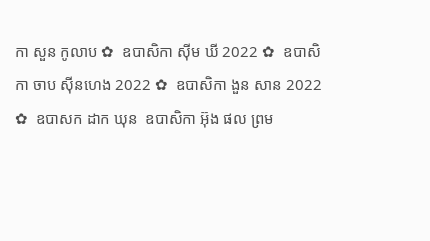កា សួន កូលាប ✿  ឧបាសិកា ស៊ីម ឃី 2022 ✿  ឧបាសិកា ចាប ស៊ីនហេង 2022 ✿  ឧបាសិកា ងួន សាន 2022 ✿  ឧបាសក ដាក ឃុន  ឧបាសិកា អ៊ុង ផល ព្រម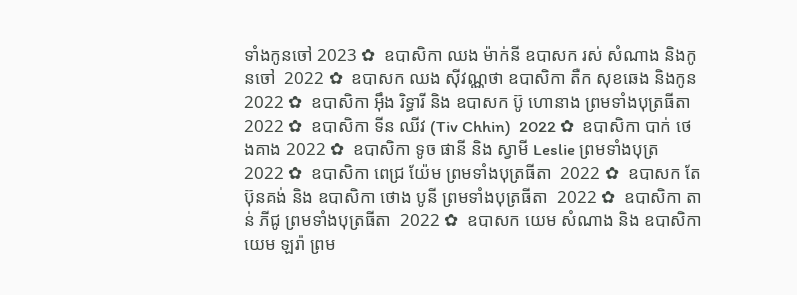ទាំងកូនចៅ 2023 ✿  ឧបាសិកា ឈង ម៉ាក់នី ឧបាសក រស់ សំណាង និងកូនចៅ  2022 ✿  ឧបាសក ឈង សុីវណ្ណថា ឧបាសិកា តឺក សុខឆេង និងកូន 2022 ✿  ឧបាសិកា អុឹង រិទ្ធារី និង ឧបាសក ប៊ូ ហោនាង ព្រមទាំងបុត្រធីតា  2022 ✿  ឧបាសិកា ទីន ឈីវ (Tiv Chhin)  2022 ✿  ឧបាសិកា បាក់ ថេងគាង 2022 ✿  ឧបាសិកា ទូច ផានី និង ស្វាមី Leslie ព្រមទាំងបុត្រ  2022 ✿  ឧបាសិកា ពេជ្រ យ៉ែម ព្រមទាំងបុត្រធីតា  2022 ✿  ឧបាសក តែ ប៊ុនគង់ និង ឧបាសិកា ថោង បូនី ព្រមទាំងបុត្រធីតា  2022 ✿  ឧបាសិកា តាន់ ភីជូ ព្រមទាំងបុត្រធីតា  2022 ✿  ឧបាសក យេម សំណាង និង ឧបាសិកា យេម ឡរ៉ា ព្រម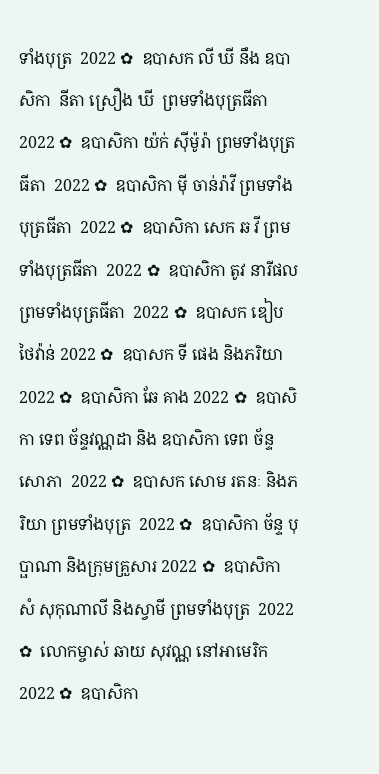ទាំងបុត្រ  2022 ✿  ឧបាសក លី ឃី នឹង ឧបាសិកា  នីតា ស្រឿង ឃី  ព្រមទាំងបុត្រធីតា  2022 ✿  ឧបាសិកា យ៉ក់ សុីម៉ូរ៉ា ព្រមទាំងបុត្រធីតា  2022 ✿  ឧបាសិកា មុី ចាន់រ៉ាវី ព្រមទាំងបុត្រធីតា  2022 ✿  ឧបាសិកា សេក ឆ វី ព្រមទាំងបុត្រធីតា  2022 ✿  ឧបាសិកា តូវ នារីផល ព្រមទាំងបុត្រធីតា  2022 ✿  ឧបាសក ឌៀប ថៃវ៉ាន់ 2022 ✿  ឧបាសក ទី ផេង និងភរិយា 2022 ✿  ឧបាសិកា ឆែ គាង 2022 ✿  ឧបាសិកា ទេព ច័ន្ទវណ្ណដា និង ឧបាសិកា ទេព ច័ន្ទសោភា  2022 ✿  ឧបាសក សោម រតនៈ និងភរិយា ព្រមទាំងបុត្រ  2022 ✿  ឧបាសិកា ច័ន្ទ បុប្ផាណា និងក្រុមគ្រួសារ 2022 ✿  ឧបាសិកា សំ សុកុណាលី និងស្វាមី ព្រមទាំងបុត្រ  2022 ✿  លោកម្ចាស់ ឆាយ សុវណ្ណ នៅអាមេរិក 2022 ✿  ឧបាសិកា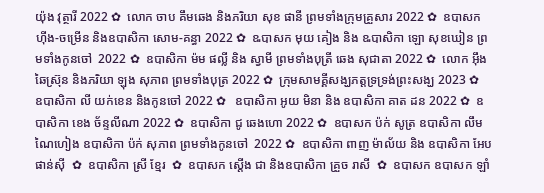យ៉ុង វុត្ថារី 2022 ✿  លោក ចាប គឹមឆេង និងភរិយា សុខ ផានី ព្រមទាំងក្រុមគ្រួសារ 2022 ✿  ឧបាសក ហ៊ីង-ចម្រើន និងឧបាសិកា សោម-គន្ធា 2022 ✿  ឩបាសក មុយ គៀង និង ឩបាសិកា ឡោ សុខឃៀន ព្រមទាំងកូនចៅ  2022 ✿  ឧបាសិកា ម៉ម ផល្លី និង ស្វាមី ព្រមទាំងបុត្រី ឆេង សុជាតា 2022 ✿  លោក អ៊ឹង ឆៃស្រ៊ុន និងភរិយា ឡុង សុភាព ព្រមទាំងបុត្រ 2022 ✿  ក្រុមសាមគ្គីសង្ឃភត្តទ្រទ្រង់ព្រះសង្ឃ 2023 ✿   ឧបាសិកា លី យក់ខេន និងកូនចៅ 2022 ✿   ឧបាសិកា អូយ មិនា និង ឧបាសិកា គាត ដន 2022 ✿  ឧបាសិកា ខេង ច័ន្ទលីណា 2022 ✿  ឧបាសិកា ជូ ឆេងហោ 2022 ✿  ឧបាសក ប៉ក់ សូត្រ ឧបាសិកា លឹម ណៃហៀង ឧបាសិកា ប៉ក់ សុភាព ព្រមទាំងកូនចៅ  2022 ✿  ឧបាសិកា ពាញ ម៉ាល័យ និង ឧបាសិកា អែប ផាន់ស៊ី  ✿  ឧបាសិកា ស្រី ខ្មែរ  ✿  ឧបាសក ស្តើង ជា និងឧបាសិកា គ្រួច រាសី  ✿  ឧបាសក ឧបាសក ឡាំ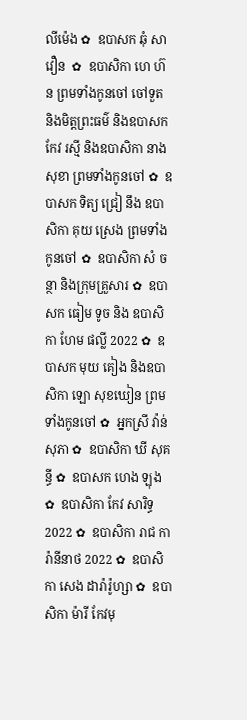លីម៉េង ✿  ឧបាសក ឆុំ សាវឿន  ✿  ឧបាសិកា ហេ ហ៊ន ព្រមទាំងកូនចៅ ចៅទួត និងមិត្តព្រះធម៌ និងឧបាសក កែវ រស្មី និងឧបាសិកា នាង សុខា ព្រមទាំងកូនចៅ ✿  ឧបាសក ទិត្យ ជ្រៀ នឹង ឧបាសិកា គុយ ស្រេង ព្រមទាំងកូនចៅ ✿  ឧបាសិកា សំ ចន្ថា និងក្រុមគ្រួសារ ✿  ឧបាសក ធៀម ទូច និង ឧបាសិកា ហែម ផល្លី 2022 ✿  ឧបាសក មុយ គៀង និងឧបាសិកា ឡោ សុខឃៀន ព្រមទាំងកូនចៅ ✿  អ្នកស្រី វ៉ាន់ សុភា ✿  ឧបាសិកា ឃី សុគន្ធី ✿  ឧបាសក ហេង ឡុង  ✿  ឧបាសិកា កែវ សារិទ្ធ 2022 ✿  ឧបាសិកា រាជ ការ៉ានីនាថ 2022 ✿  ឧបាសិកា សេង ដារ៉ារ៉ូហ្សា ✿  ឧបាសិកា ម៉ារី កែវមុ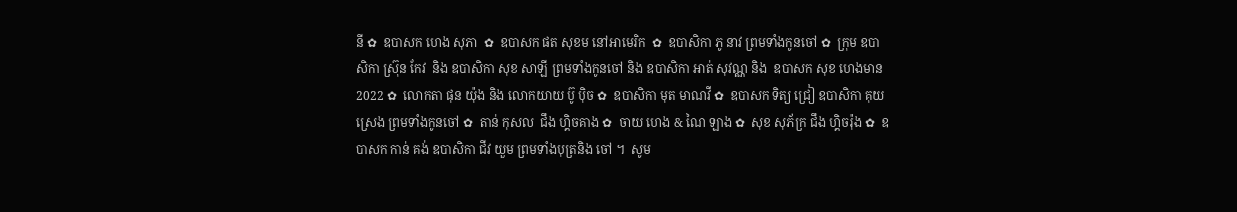នី ✿  ឧបាសក ហេង សុភា  ✿  ឧបាសក ផត សុខម នៅអាមេរិក  ✿  ឧបាសិកា ភូ នាវ ព្រមទាំងកូនចៅ ✿  ក្រុម ឧបាសិកា ស្រ៊ុន កែវ  និង ឧបាសិកា សុខ សាឡី ព្រមទាំងកូនចៅ និង ឧបាសិកា អាត់ សុវណ្ណ និង  ឧបាសក សុខ ហេងមាន 2022 ✿  លោកតា ផុន យ៉ុង និង លោកយាយ ប៊ូ ប៉ិច ✿  ឧបាសិកា មុត មាណវី ✿  ឧបាសក ទិត្យ ជ្រៀ ឧបាសិកា គុយ ស្រេង ព្រមទាំងកូនចៅ ✿  តាន់ កុសល  ជឹង ហ្គិចគាង ✿  ចាយ ហេង & ណៃ ឡាង ✿  សុខ សុភ័ក្រ ជឹង ហ្គិចរ៉ុង ✿  ឧបាសក កាន់ គង់ ឧបាសិកា ជីវ យួម ព្រមទាំងបុត្រនិង ចៅ ។  សូម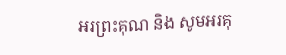អរព្រះគុណ និង សូមអរគុ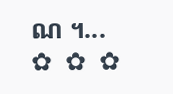ណ ។...       ✿  ✿  ✿